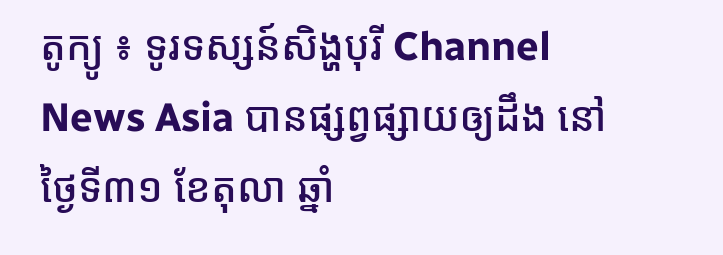តូក្យូ ៖ ទូរទស្សន៍សិង្ហបុរី Channel News Asia បានផ្សព្វផ្សាយឲ្យដឹង នៅថ្ងៃទី៣១ ខែតុលា ឆ្នាំ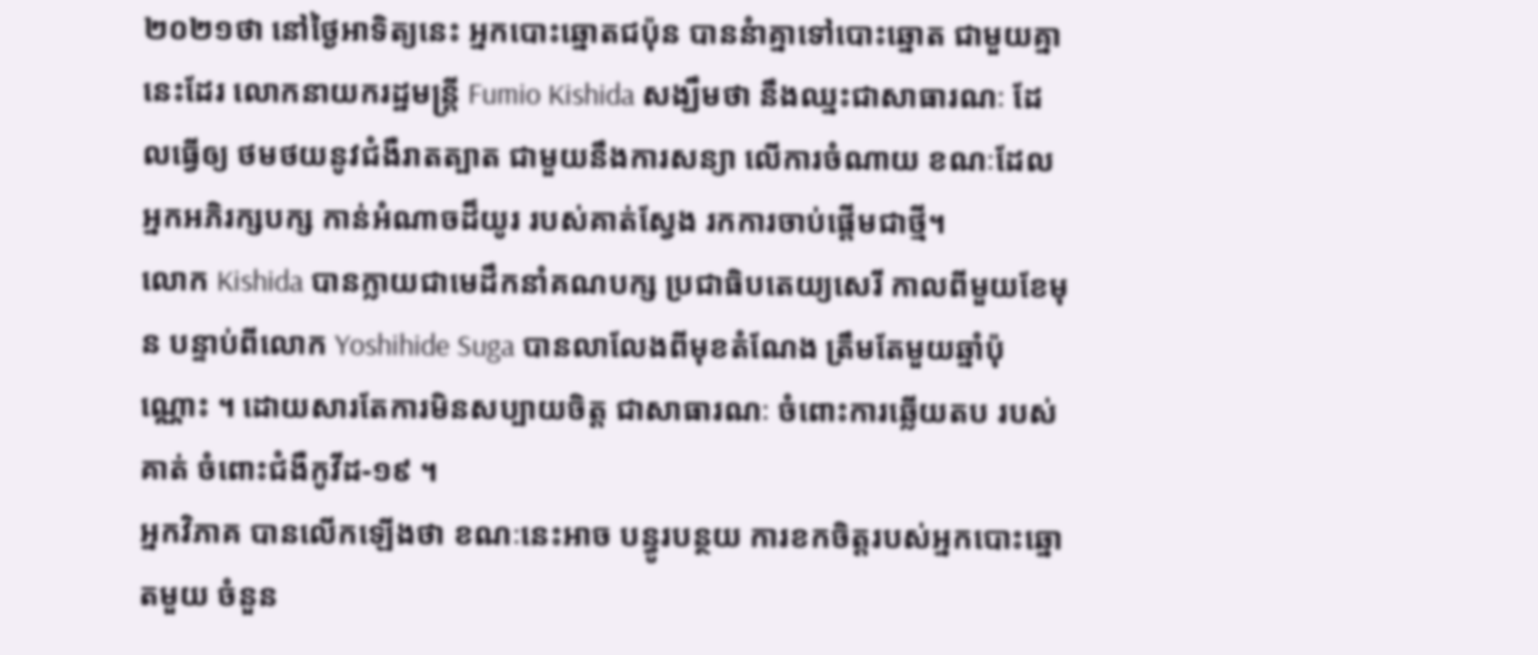២០២១ថា នៅថ្ងៃអាទិត្យនេះ អ្នកបោះឆ្នោតជប៉ុន បាននំាគ្នាទៅបោះឆ្នោត ជាមួយគ្នានេះដែរ លោកនាយករដ្ឋមន្រ្តី Fumio Kishida សង្ឃឹមថា នឹងឈ្នះជាសាធារណៈ ដែលធ្វើឲ្យ ថមថយនូវជំងឺរាតត្បាត ជាមួយនឹងការសន្យា លើការចំណាយ ខណៈដែលអ្នកអភិរក្សបក្ស កាន់អំណាចដ៏យូរ របស់គាត់ស្វែង រកការចាប់ផ្តើមជាថ្មី។
លោក Kishida បានក្លាយជាមេដឹកនាំគណបក្ស ប្រជាធិបតេយ្យសេរី កាលពីមួយខែមុន បន្ទាប់ពីលោក Yoshihide Suga បានលាលែងពីមុខតំណែង ត្រឹមតែមួយឆ្នាំប៉ុណ្ណោះ ។ ដោយសារតែការមិនសប្បាយចិត្ត ជាសាធារណៈ ចំពោះការឆ្លើយតប របស់គាត់ ចំពោះជំងឺកូវីដ-១៩ ។
អ្នកវិភាគ បានលើកឡើងថា ខណៈនេះអាច បន្ធូរបន្ថយ ការខកចិត្តរបស់អ្នកបោះឆ្នោតមួយ ចំនួន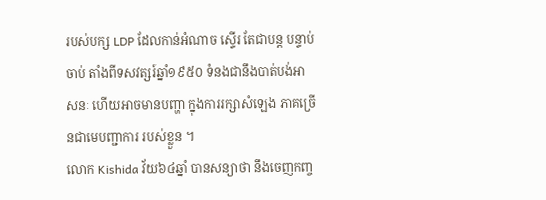របស់បក្ស LDP ដែលកាន់អំណាច ស្ទើរ តែជាបន្ត បន្ទាប់ចាប់ តាំងពីទសវត្សរ៍ឆ្នាំ១៩៥០ ទំនងជានឹងបាត់បង់អាសនៈ ហើយអាចមានបញ្ហា ក្នុងការរក្សាសំឡេង ភាគច្រើនជាមេបញ្ជាការ របស់ខ្លួន ។
លោក Kishida វ័យ៦៤ឆ្នាំ បានសន្យាថា នឹងចេញកញ្ច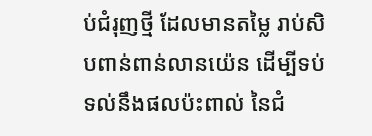ប់ជំរុញថ្មី ដែលមានតម្លៃ រាប់សិបពាន់ពាន់លានយ៉េន ដើម្បីទប់ទល់នឹងផលប៉ះពាល់ នៃជំ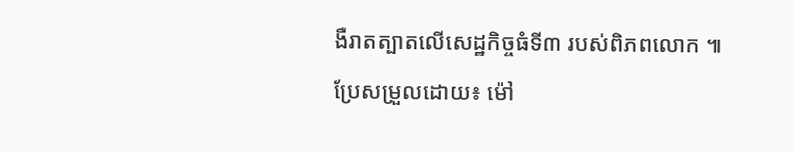ងឺរាតត្បាតលើសេដ្ឋកិច្ចធំទី៣ របស់ពិភពលោក ៕
ប្រែសម្រួលដោយ៖ ម៉ៅ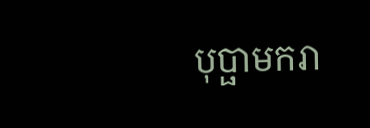បុប្ផាមករា